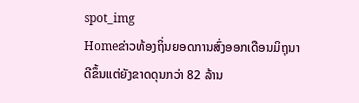spot_img
Homeຂ່າວທ້ອງຖິ່ນຍອດການສົ່ງອອກເດືອນມິຖຸນາດີຂຶ້ນແຕ່ຍັງຂາດດຸນກວ່າ 82 ລ້ານ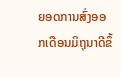ຍອດການສົ່ງອອກເດືອນມິຖຸນາດີຂຶ້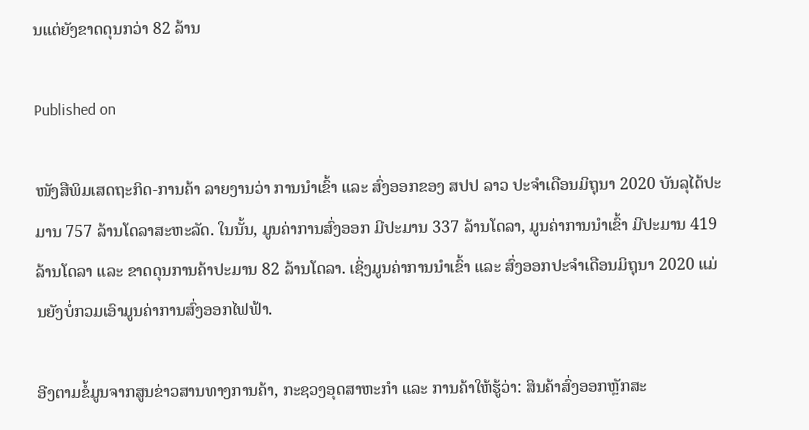ນແຕ່ຍັງຂາດດຸນກວ່າ 82 ລ້ານ

Published on

ໜັງສືພິມເສດຖະກິດ-ການຄ້າ ລາຍງານວ່າ ການນໍາເຂົ້າ ແລະ ສົ່ງອອກຂອງ ສປປ ລາວ ປະຈໍາເດືອນມິຖຸນາ 2020 ບັນລຸໄດ້ປະມານ 757 ລ້ານໂດລາສະຫະລັດ. ໃນນັ້ນ, ມູນຄ່າການສົ່ງອອກ ມີປະມານ 337 ລ້ານໂດລາ, ມູນຄ່າການນໍາເຂົ້າ ມີປະມານ 419 ລ້ານໂດລາ ແລະ ຂາດດຸນການຄ້າປະມານ 82 ລ້ານໂດລາ. ເຊິ່ງມູນຄ່າການນໍາເຂົ້າ ແລະ ສົ່ງອອກປະຈໍາເດືອນມິຖຸນາ 2020 ແມ່ນຍັງບໍ່ກວມເອົາມູນຄ່າການສົ່ງອອກໄຟຟ້າ.

ອີງຕາມຂໍ້ມູນຈາກສູນຂ່າວສານທາງການຄ້າ, ກະຊວງອຸດສາຫະກຳ ແລະ ການຄ້າໃຫ້ຮູ້ວ່າ: ສິນຄ້າສົ່ງອອກຫຼັກສະ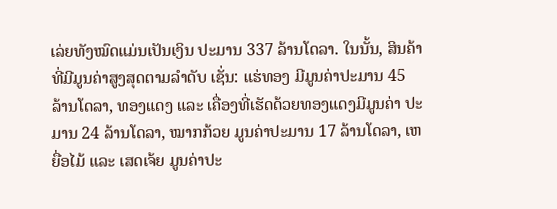ເລ່ຍທັງໝົດແມ່ນເປັນເງິນ ປະມານ 337 ລ້ານໂດລາ. ໃນນັ້ນ, ສິນຄ້າທີ່ມີມູນຄ່າສູງສຸດຕາມລໍາດັບ ເຊັ່ນ: ແຮ່ທອງ ມີມູນຄ່າປະມານ 45 ລ້ານໂດລາ, ທອງແດງ ແລະ ເຄື່ອງທີ່ເຮັດດ້ວຍທອງແດງມີມູນຄ່າ ປະມານ 24 ລ້ານໂດລາ, ໝາກກ້ວຍ ມູນຄ່າປະມານ 17 ລ້ານໂດລາ, ເຫຍື່ອໄມ້ ແລະ ເສດເຈ້ຍ ມູນຄ່າປະ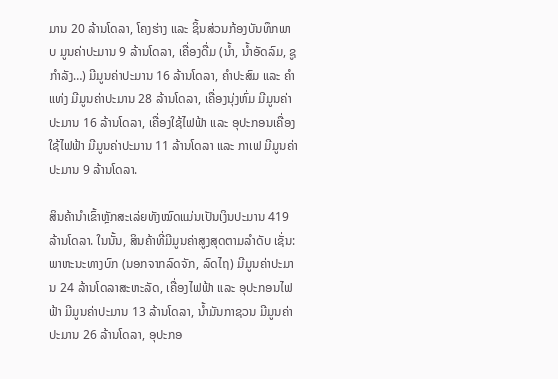ມານ 20 ລ້ານໂດລາ, ໂຄງຮ່າງ ແລະ ຊິ້ນສ່ວນກ້ອງບັນທຶກພາບ ມູນຄ່າປະມານ 9 ລ້ານໂດລາ, ເຄື່ອງດື່ມ (ນໍ້າ, ນໍ້າອັດລົມ, ຊູກໍາລັງ…) ມີມູນຄ່າປະມານ 16 ລ້ານໂດລາ, ຄຳປະສົມ ແລະ ຄຳແທ່ງ ມີມູນຄ່າປະມານ 28 ລ້ານໂດລາ, ເຄື່ອງນຸ່ງຫົ່ມ ມີມູນຄ່າປະມານ 16 ລ້ານໂດລາ, ເຄື່ອງໃຊ້ໄຟຟ້າ ແລະ ອຸປະກອນເຄື່ອງໃຊ້ໄຟຟ້າ ມີມູນຄ່າປະມານ 11 ລ້ານໂດລາ ແລະ ກາເຟ ມີມູນຄ່າປະມານ 9 ລ້ານໂດລາ.

ສິນຄ້ານໍາເຂົ້າຫຼັກສະເລ່ຍທັງໝົດແມ່ນເປັນເງິນປະມານ 419 ລ້ານໂດລາ. ໃນນັ້ນ, ສິນຄ້າທີ່ມີມູນຄ່າສູງສຸດຕາມລໍາດັບ ເຊັ່ນ: ພາຫະນະທາງບົກ (ນອກຈາກລົດຈັກ, ລົດໄຖ) ມີມູນຄ່າປະມານ 24 ລ້ານໂດລາສະຫະລັດ, ເຄື່ອງໄຟຟ້າ ແລະ ອຸປະກອນໄຟຟ້າ ມີມູນຄ່າປະມານ 13 ລ້ານໂດລາ, ນ້ຳມັນກາຊວນ ມີມູນຄ່າປະມານ 26 ລ້ານໂດລາ, ອຸປະກອ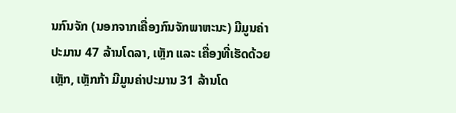ນກົນຈັກ (ນອກຈາກເຄື່ອງກົນຈັກພາຫະນະ) ມີມູນຄ່າປະມານ 47 ລ້ານໂດລາ, ເຫຼັກ ແລະ ເຄື່ອງທີ່ເຮັດດ້ວຍເຫຼັກ, ເຫຼັກກ້າ ມີມູນຄ່າປະມານ 31 ລ້ານໂດ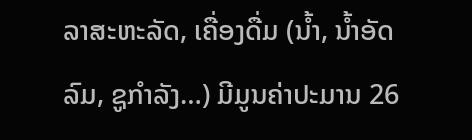ລາສະຫະລັດ, ເຄື່ອງດື່ມ (ນໍ້າ, ນໍ້າອັດລົມ, ຊູກໍາລັງ…) ມີມູນຄ່າປະມານ 26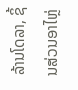ລ້ານໂດລາ, ຊິ້ນສ່ວນອາໄຫຼ່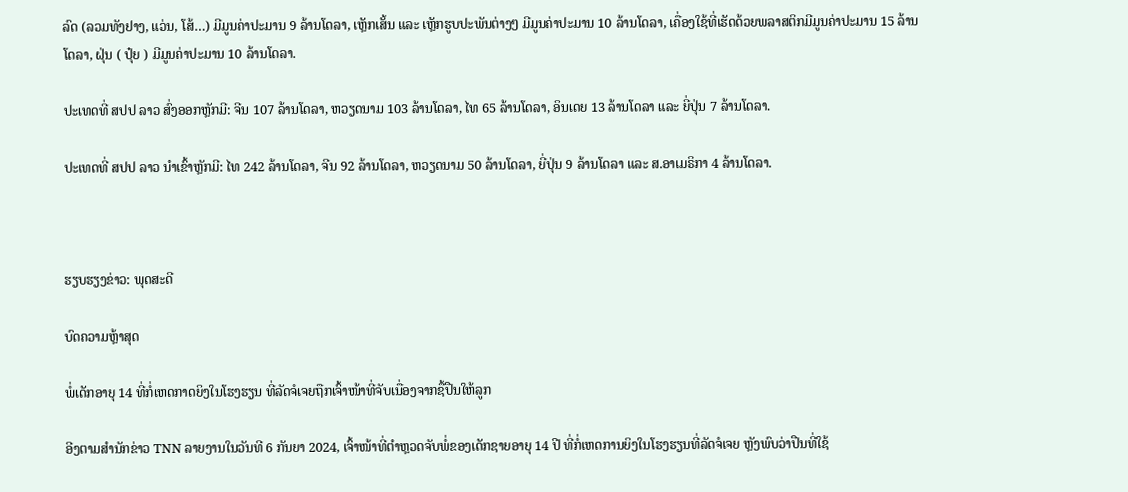ລົດ (ລວມທັງຢາງ, ແວ່ນ, ໂສ້…) ມີມູນຄ່າປະມານ 9 ລ້ານໂດລາ, ເຫຼັກເສັ້ນ ແລະ ເຫຼັກຮູບປະພັນຕ່າງໆ ມີມູນຄ່າປະມານ 10 ລ້ານໂດລາ, ເຄື່ອງໃຊ້ທີ່ເຮັດດ້ວຍພລາສຕິກມີມູນຄ່າປະມານ 15 ລ້ານໂດລາ, ຝຸ່ນ ( ປຸ໋ຍ ) ມີມູນຄ່າປະມານ 10 ລ້ານໂດລາ.

ປະເທດທີ່ ສປປ ລາວ ສົ່ງອອກຫຼັກມີ: ຈີນ 107 ລ້ານໂດລາ, ຫວຽດນາມ 103 ລ້ານໂດລາ, ໄທ 65 ລ້ານໂດລາ, ອິນເດຍ 13 ລ້ານໂດລາ ແລະ ຍີ່ປຸ່ນ 7 ລ້ານໂດລາ.

ປະເທດທີ່ ສປປ ລາວ ນໍາເຂົ້າຫຼັກມີ: ໄທ 242 ລ້ານໂດລາ, ຈີນ 92 ລ້ານໂດລາ, ຫວຽດນາມ 50 ລ້ານໂດລາ, ຍີ່ປຸ່ນ 9 ລ້ານໂດລາ ແລະ ສ.ອາເມຣິກາ 4 ລ້ານໂດລາ.



ຮຽບຮຽງຂ່າວ: ພຸດສະດີ

ບົດຄວາມຫຼ້າສຸດ

ພໍ່ເດັກອາຍຸ 14 ທີ່ກໍ່ເຫດກາດຍິງໃນໂຮງຮຽນ ທີ່ລັດຈໍເຈຍຖືກເຈົ້າໜ້າທີ່ຈັບເນື່ອງຈາກຊື້ປືນໃຫ້ລູກ

ອີງຕາມສຳນັກຂ່າວ TNN ລາຍງານໃນວັນທີ 6 ກັນຍາ 2024, ເຈົ້າໜ້າທີ່ຕຳຫຼວດຈັບພໍ່ຂອງເດັກຊາຍອາຍຸ 14 ປີ ທີ່ກໍ່ເຫດການຍິງໃນໂຮງຮຽນທີ່ລັດຈໍເຈຍ ຫຼັງພົບວ່າປືນທີ່ໃຊ້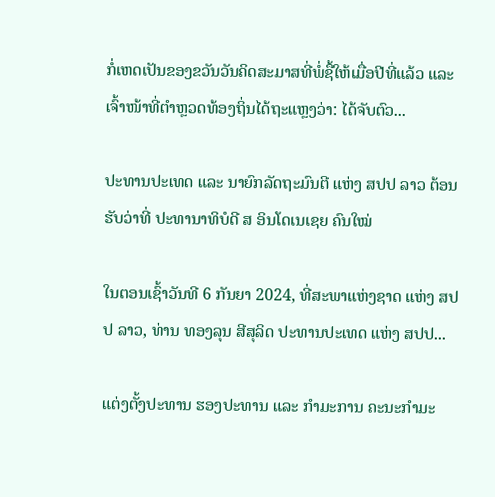ກໍ່ເຫດເປັນຂອງຂວັນວັນຄິດສະມາສທີ່ພໍ່ຊື້ໃຫ້ເມື່ອປີທີ່ແລ້ວ ແລະ ເຈົ້າໜ້າທີ່ຕຳຫຼວດທ້ອງຖິ່ນໄດ້ຖະແຫຼງວ່າ: ໄດ້ຈັບຕົວ...

ປະທານປະເທດ ແລະ ນາຍົກລັດຖະມົນຕີ ແຫ່ງ ສປປ ລາວ ຕ້ອນຮັບວ່າທີ່ ປະທານາທິບໍດີ ສ ອິນໂດເນເຊຍ ຄົນໃໝ່

ໃນຕອນເຊົ້າວັນທີ 6 ກັນຍາ 2024, ທີ່ສະພາແຫ່ງຊາດ ແຫ່ງ ສປປ ລາວ, ທ່ານ ທອງລຸນ ສີສຸລິດ ປະທານປະເທດ ແຫ່ງ ສປປ...

ແຕ່ງຕັ້ງປະທານ ຮອງປະທານ ແລະ ກຳມະການ ຄະນະກຳມະ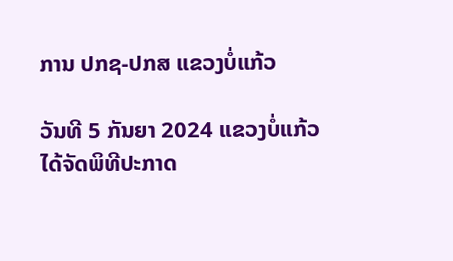ການ ປກຊ-ປກສ ແຂວງບໍ່ແກ້ວ

ວັນທີ 5 ກັນຍາ 2024 ແຂວງບໍ່ແກ້ວ ໄດ້ຈັດພິທີປະກາດ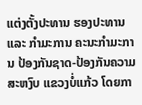ແຕ່ງຕັ້ງປະທານ ຮອງປະທານ ແລະ ກຳມະການ ຄະນະກຳມະການ ປ້ອງກັນຊາດ-ປ້ອງກັນຄວາມສະຫງົບ ແຂວງບໍ່ແກ້ວ ໂດຍກາ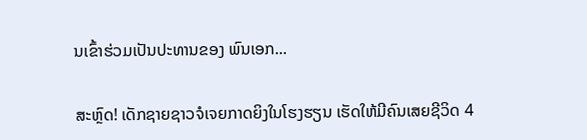ນເຂົ້າຮ່ວມເປັນປະທານຂອງ ພົນເອກ...

ສະຫຼົດ! ເດັກຊາຍຊາວຈໍເຈຍກາດຍິງໃນໂຮງຮຽນ ເຮັດໃຫ້ມີຄົນເສຍຊີວິດ 4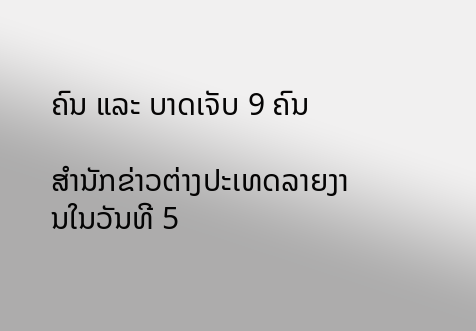ຄົນ ແລະ ບາດເຈັບ 9 ຄົນ

ສຳນັກຂ່າວຕ່າງປະເທດລາຍງານໃນວັນທີ 5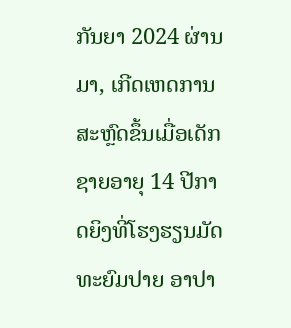ກັນຍາ 2024 ຜ່ານມາ, ເກີດເຫດການສະຫຼົດຂຶ້ນເມື່ອເດັກຊາຍອາຍຸ 14 ປີກາດຍິງທີ່ໂຮງຮຽນມັດທະຍົມປາຍ ອາປາ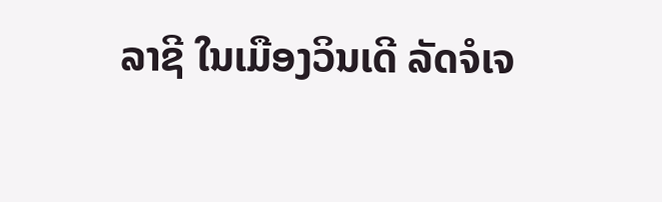ລາຊີ ໃນເມືອງວິນເດີ ລັດຈໍເຈ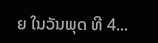ຍ ໃນວັນພຸດ ທີ 4...